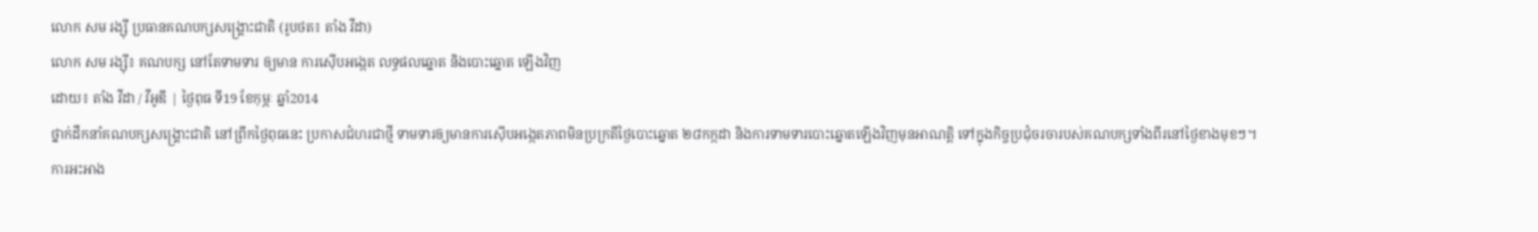លោក សម រង្ស៊ី ប្រធានគណបក្សសង្គ្រោះជាតិ (រូបថត៖ តាំង វីដា)
លោក សម រង្ស៊ី៖ គណបក្ស នៅតែទាមទារ ឲ្យមាន ការស៊ើបអង្កេត លទ្ធផលឆ្នោត និងបោះឆ្នោត ឡើងវិញ
ដោយ៖ តាំង វីដា / វីអូឌី | ថ្ងៃពុធ ទី19 ខែកុម្ភៈ ឆ្នាំ2014
ថ្នាក់ដឹកនាំគណបក្សសង្គ្រោះជាតិ នៅព្រឹកថ្ងៃពុធនេះ ប្រកាសជំហរជាថ្មី ទាមទារឲ្យមានការស៊ើបអង្កេតភាពមិនប្រក្រតីថ្ងៃបោះឆ្នោត ២៨កក្កដា និងការទាមទារបោះឆ្នោតឡើងវិញមុនអាណត្តិ ទៅក្នុងកិច្ចប្រជុំចរចារបស់គណបក្សទាំងពីរនៅថ្ងៃខាងមុខៗ។
ការអះអាង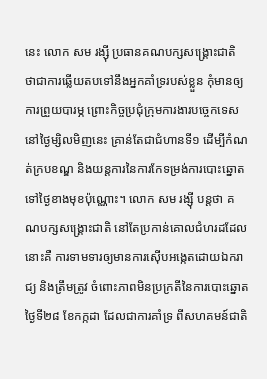នេះ លោក សម រង្ស៊ី ប្រធានគណបក្សសង្គ្រោះជាតិ ថាជាការឆ្លើយតបទៅនឹងអ្នកគាំទ្ររបស់ខ្លួន កុំមានឲ្យការព្រួយបារម្ភ ព្រោះកិច្ចប្រជុំក្រុមការងារបច្ចេកទេស នៅថ្ងៃម្សិលមិញនេះ គ្រាន់តែជាជំហានទី១ ដើម្បីកំណត់ក្របខណ្ឌ និងយន្តការនៃការកែទម្រង់ការបោះឆ្នោតទៅថ្ងៃខាងមុខប៉ុណ្ណោះ។ លោក សម រង្ស៊ី បន្តថា គណបក្សសង្គ្រោះជាតិ នៅតែប្រកាន់គោលជំហរដដែល នោះគឺ ការទាមទារឲ្យមានការស៊ើបអង្កេតដោយឯករាជ្យ និងត្រឹមត្រូវ ចំពោះភាពមិនប្រក្រតីនៃការបោះឆ្នោត ថ្ងៃទី២៨ ខែកក្កដា ដែលជាការគាំទ្រ ពីសហគមន៍ជាតិ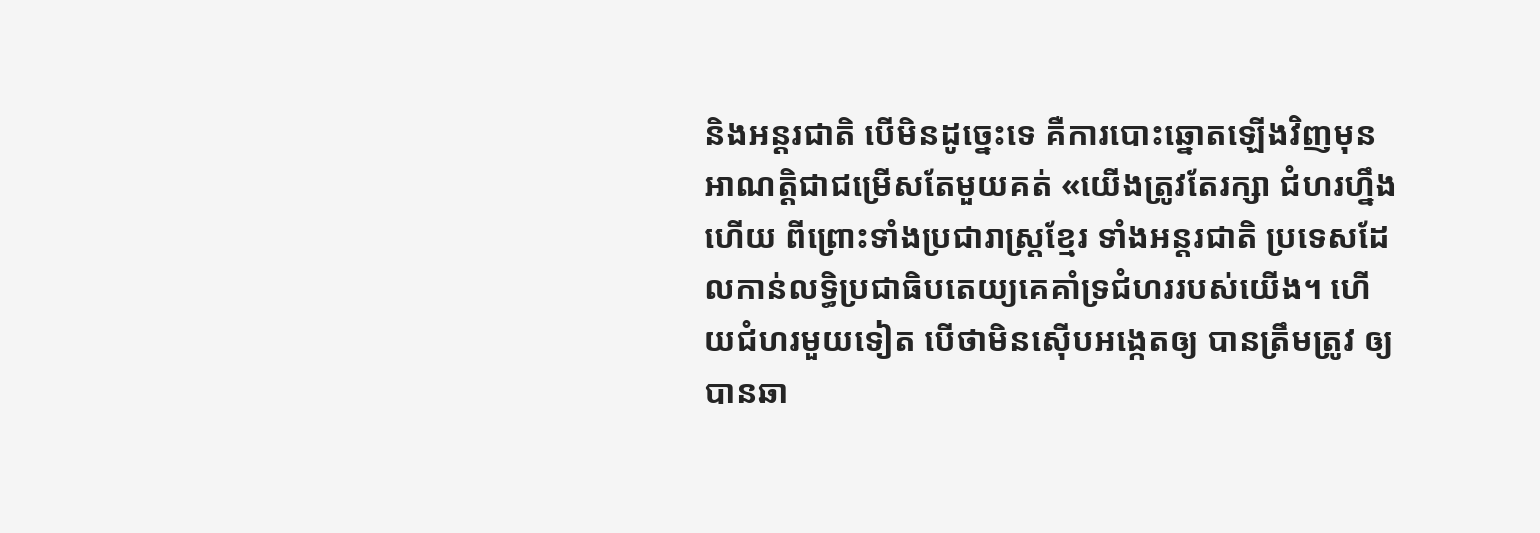និងអន្តរជាតិ បើមិនដូច្នេះទេ គឺការបោះឆ្នោតឡើងវិញមុនអាណត្តិជាជម្រើសតែមួយគត់ «យើងត្រូវតែរក្សា ជំហរហ្នឹងហើយ ពីព្រោះទាំងប្រជារាស្ត្រខ្មែរ ទាំងអន្តរជាតិ ប្រទេសដែលកាន់លទ្ធិប្រជាធិបតេយ្យគេគាំទ្រជំហររបស់យើង។ ហើយជំហរមួយទៀត បើថាមិនស៊ើបអង្កេតឲ្យ បានត្រឹមត្រូវ ឲ្យបានឆា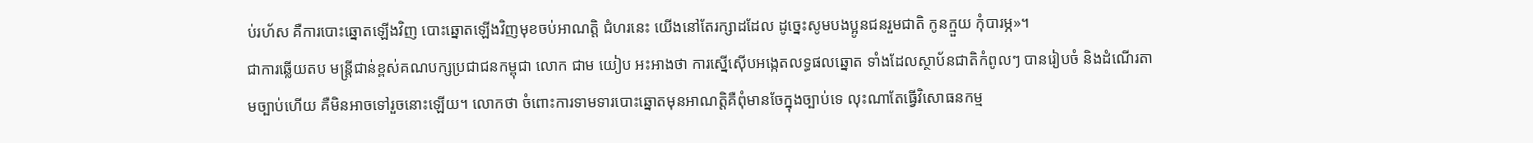ប់រហ័ស គឺការបោះឆ្នោតឡើងវិញ បោះឆ្នោតឡើងវិញមុខចប់អាណត្តិ ជំហរនេះ យើងនៅតែរក្សាដដែល ដូច្នេះសូមបងប្អូនជនរួមជាតិ កូនក្មួយ កុំបារម្ភ»។
ជាការឆ្លើយតប មន្ត្រីជាន់ខ្ពស់គណបក្សប្រជាជនកម្ពុជា លោក ជាម យៀប អះអាងថា ការស្នើស៊ើបអង្កេតលទ្ធផលឆ្នោត ទាំងដែលស្ថាប័នជាតិកំពូលៗ បានរៀបចំ និងដំណើរតាមច្បាប់ហើយ គឺមិនអាចទៅរួចនោះឡើយ។ លោកថា ចំពោះការទាមទារបោះឆ្នោតមុនអាណត្តិគឺពុំមានចែក្នុងច្បាប់ទេ លុះណាតែធ្វើវិសោធនកម្ម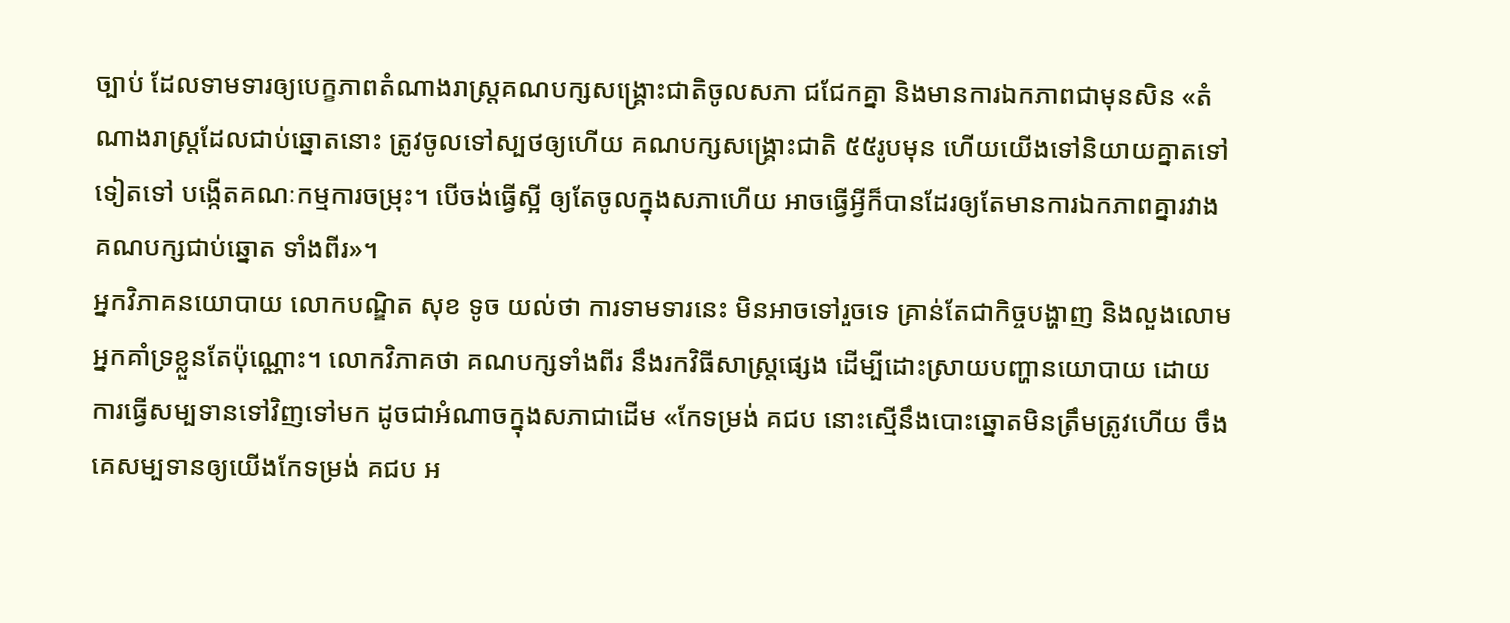ច្បាប់ ដែលទាមទារឲ្យបេក្ខភាពតំណាងរាស្ត្រគណបក្សសង្គ្រោះជាតិចូលសភា ជជែកគ្នា និងមានការឯកភាពជាមុនសិន «តំណាងរាស្ត្រដែលជាប់ឆ្នោតនោះ ត្រូវចូលទៅស្បថឲ្យហើយ គណបក្សសង្គ្រោះជាតិ ៥៥រូបមុន ហើយយើងទៅនិយាយគ្នាតទៅទៀតទៅ បង្កើតគណៈកម្មការចម្រុះ។ បើចង់ធ្វើស្អី ឲ្យតែចូលក្នុងសភាហើយ អាចធ្វើអ្វីក៏បានដែរឲ្យតែមានការឯកភាពគ្នារវាង គណបក្សជាប់ឆ្នោត ទាំងពីរ»។
អ្នកវិភាគនយោបាយ លោកបណ្ឌិត សុខ ទូច យល់ថា ការទាមទារនេះ មិនអាចទៅរួចទេ គ្រាន់តែជាកិច្ចបង្ហាញ និងលួងលោមអ្នកគាំទ្រខ្លួនតែប៉ុណ្ណោះ។ លោកវិភាគថា គណបក្សទាំងពីរ នឹងរកវិធីសាស្ត្រផ្សេង ដើម្បីដោះស្រាយបញ្ហានយោបាយ ដោយការធ្វើសម្បទានទៅវិញទៅមក ដូចជាអំណាចក្នុងសភាជាដើម «កែទម្រង់ គជប នោះស្មើនឹងបោះឆ្នោតមិនត្រឹមត្រូវហើយ ចឹងគេសម្បទានឲ្យយើងកែទម្រង់ គជប អ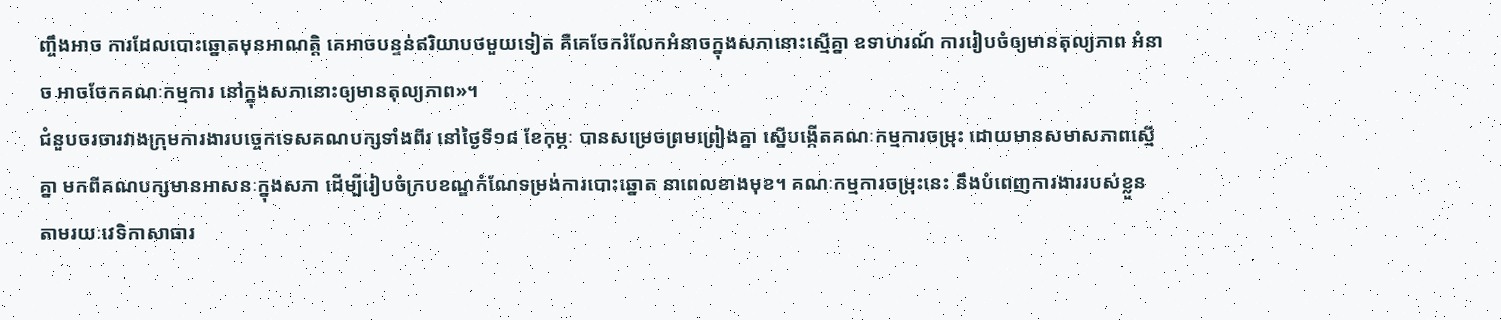ញ្ចឹងអាច ការដែលបោះឆ្នោតមុនអាណត្តិ គេអាចបន្ទន់ឥរិយាបថមួយទៀត គឺគេចែករំលែកអំនាចក្នុងសភានោះស្មើគ្នា ឧទាហរណ៍ ការរៀបចំឲ្យមានតុល្យភាព អំនាច អាចចែកគណៈកម្មការ នៅក្នុងសភានោះឲ្យមានតុល្យភាព»។
ជំនួបចរចារវាងក្រុមការងារបច្ចេកទេសគណបក្សទាំងពីរ នៅថ្ងៃទី១៨ ខែកុម្ភៈ បានសម្រេចព្រមព្រៀងគ្នា ស្នើបង្កើតគណៈកម្មការចម្រុះ ដោយមានសមាសភាពស្មើគ្នា មកពីគណបក្សមានអាសនៈក្នុងសភា ដើម្បីរៀបចំក្របខណ្ឌកំណែទម្រង់ការបោះឆ្នោត នាពេលខាងមុខ។ គណៈកម្មការចម្រុះនេះ នឹងបំពេញការងាររបស់ខ្លួន តាមរយៈវេទិកាសាធារ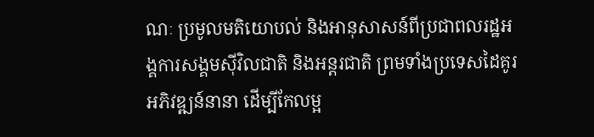ណៈ ប្រមូលមតិយោបល់ និងអានុសាសន៍ពីប្រជាពលរដ្ឋអង្គការសង្គមស៊ីវិលជាតិ និងអន្តរជាតិ ព្រមទាំងប្រទេសដៃគូរអភិវឌ្ឍន៍នានា ដើម្បីកែលម្អ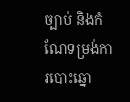ច្បាប់ និងកំណែទម្រង់ការបោះឆ្នោ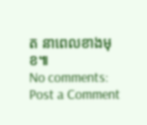ត នាពេលខាងមុខ៕
No comments:
Post a Comment